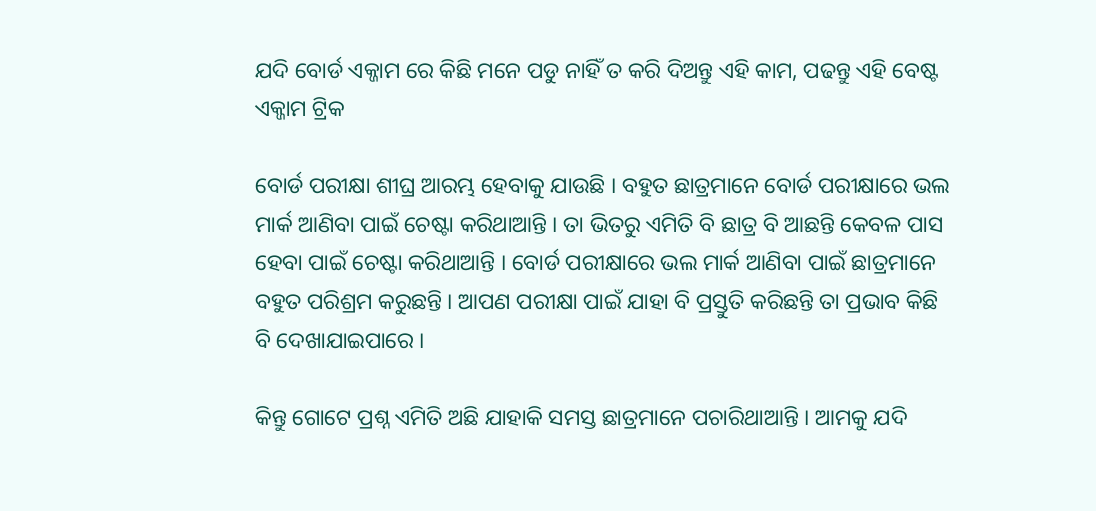ଯଦି ବୋର୍ଡ ଏକ୍ଜାମ ରେ କିଛି ମନେ ପଡୁ ନାହିଁ ତ କରି ଦିଅନ୍ତୁ ଏହି କାମ, ପଢନ୍ତୁ ଏହି ବେଷ୍ଟ ଏକ୍ଜାମ ଟ୍ରିକ

ବୋର୍ଡ ପରୀକ୍ଷା ଶୀଘ୍ର ଆରମ୍ଭ ହେବାକୁ ଯାଉଛି । ବହୁତ ଛାତ୍ରମାନେ ବୋର୍ଡ ପରୀକ୍ଷାରେ ଭଲ ମାର୍କ ଆଣିବା ପାଇଁ ଚେଷ୍ଟା କରିଥାଆନ୍ତି । ତା ଭିତରୁ ଏମିତି ବି ଛାତ୍ର ବି ଆଛନ୍ତି କେବଳ ପାସ ହେବା ପାଇଁ ଚେଷ୍ଟା କରିଥାଆନ୍ତି । ବୋର୍ଡ ପରୀକ୍ଷାରେ ଭଲ ମାର୍କ ଆଣିବା ପାଇଁ ଛାତ୍ରମାନେ ବହୁତ ପରିଶ୍ରମ କରୁଛନ୍ତି । ଆପଣ ପରୀକ୍ଷା ପାଇଁ ଯାହା ବି ପ୍ରସ୍ତୁତି କରିଛନ୍ତି ତା ପ୍ରଭାବ କିଛି ବି ଦେଖାଯାଇପାରେ ।

କିନ୍ତୁ ଗୋଟେ ପ୍ରଶ୍ନ ଏମିତି ଅଛି ଯାହାକି ସମସ୍ତ ଛାତ୍ରମାନେ ପଚାରିଥାଆନ୍ତି । ଆମକୁ ଯଦି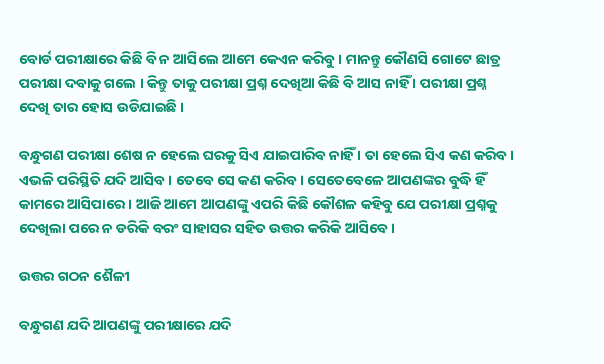ବୋର୍ଡ ପରୀକ୍ଷାରେ କିଛି ବି ନ ଆସିଲେ ଆମେ କେଏନ କରିବୁ । ମାନନ୍ତୁ କୌଣସି ଗୋଟେ ଛାତ୍ର ପରୀକ୍ଷା ଦବାକୁ ଗଲେ । କିନ୍ତୁ ତାକୁ ପରୀକ୍ଷା ପ୍ରଶ୍ନ ଦେଖିଆ କିଛି ବି ଆସ ନାହିଁ । ପରୀକ୍ଷା ପ୍ରଶ୍ନ ଦେଖି ତାର ହୋସ ଉଡିଯାଇଛି ।

ବନ୍ଧୁଗଣ ପରୀକ୍ଷା ଶେଷ ନ ହେଲେ ଘରକୁ ସିଏ ଯାଇପାରିବ ନାହିଁ । ତା ହେଲେ ସିଏ କଣ କରିବ । ଏଭଳି ପରିସ୍ଥିତି ଯଦି ଆସିବ । ତେବେ ସେ କଣ କରିବ । ସେତେବେଳେ ଆପଣଙ୍କର ବୁଦ୍ଧି ହିଁ କାମରେ ଆସିପାରେ । ଆଜି ଆମେ ଆପଣଙ୍କୁ ଏପରି କିଛି କୌଶଳ କହିବୁ ଯେ ପରୀକ୍ଷା ପ୍ରଶ୍ନକୁ ଦେଖିଲା ପରେ ନ ଡରିକି ବରଂ ସାହାସର ସହିତ ଉତ୍ତର କରିକି ଆସିବେ ।

ଉତ୍ତର ଗଠନ ଶୈଳୀ

ବନ୍ଧୁଗଣ ଯଦି ଆପଣଙ୍କୁ ପରୀକ୍ଷାରେ ଯଦି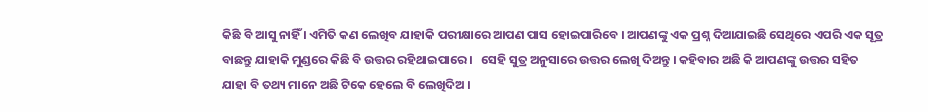କିଛି ବି ଆସୁ ନାହିଁ । ଏମିତି କଣ ଲେଖିବ ଯାହାକି ପରୀକ୍ଷାରେ ଆପଣ ପାସ ହୋଇପାରିବେ । ଆପଣଙ୍କୁ ଏକ ପ୍ରଶ୍ନ ଦିଆଯାଇଛି ସେଥିରେ ଏପରି ଏକ ସୂତ୍ର ବାଛନ୍ତୁ ଯାହାକି ମୁଣ୍ଡରେ କିଛି ବି ଉତ୍ତର ରହିଥାଇପାରେ ।   ସେହି ସୁତ୍ର ଅନୁସାରେ ଉତ୍ତର ଲେଖି ଦିଅନ୍ତୁ । କହିବାର ଅଛି କି ଆପଣଙ୍କୁ ଉତ୍ତର ସହିତ ଯାହା ବି ତଥ୍ୟ ମାନେ ଅଛି ଟିକେ ହେଲେ ବି ଲେଖିଦିଅ ।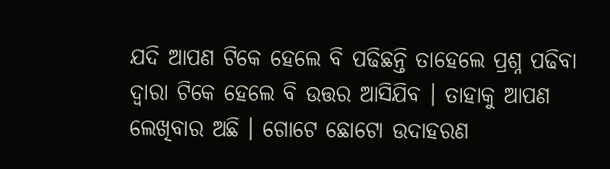ଯଦି ଆପଣ ଟିକେ ହେଲେ ବି ପଢିଛନ୍ତି ତାହେଲେ ପ୍ରଶ୍ନ ପଢିବା ଦ୍ଵାରା ଟିକେ ହେଲେ ବି ଉତ୍ତର ଆସିଯିବ । ତାହାକୁ ଆପଣ ଲେଖିବାର ଅଛି । ଗୋଟେ ଛୋଟୋ ଉଦାହରଣ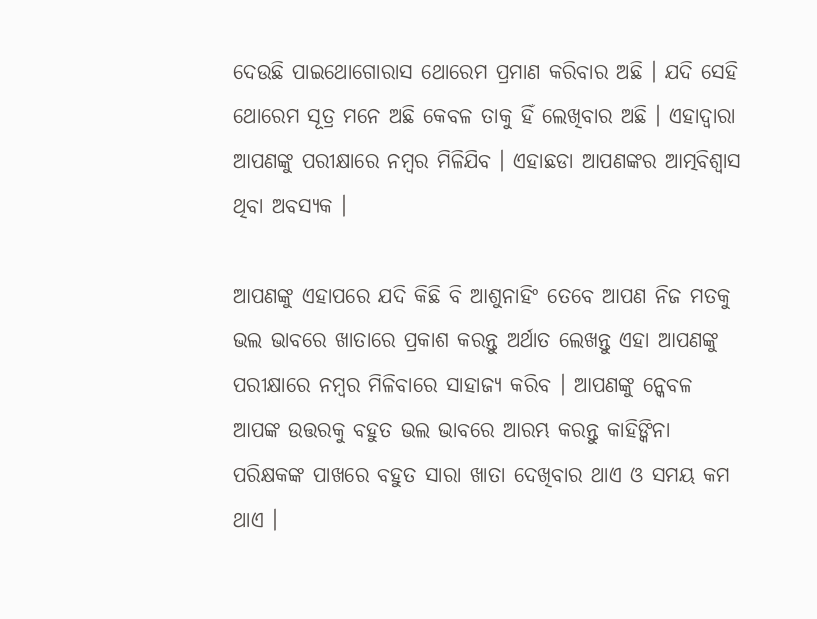ଦେଉଛି ପାଇଥୋଗୋରାସ ଥୋରେମ ପ୍ରମାଣ କରିବାର ଅଛି । ଯଦି ସେହି ଥୋରେମ ସୂତ୍ର ମନେ ଅଛି କେବଳ ତାକୁ ହିଁ ଲେଖିବାର ଅଛି । ଏହାଦ୍ବାରା ଆପଣଙ୍କୁ ପରୀକ୍ଷାରେ ନମ୍ବର ମିଳିଯିବ । ଏହାଛଡା ଆପଣଙ୍କର ଆତ୍ମବିଶ୍ଵାସ ଥିବା ଅବସ୍ୟକ ।

ଆପଣଙ୍କୁ ଏହାପରେ ଯଦି କିଛି ବି ଆଶୁନାହିଂ ତେବେ ଆପଣ ନିଜ ମତକୁ ଭଲ ଭାବରେ ଖାତାରେ ପ୍ରକାଶ କରନ୍ତୁ ଅର୍ଥାତ ଲେଖନ୍ତୁ ଏହା ଆପଣଙ୍କୁ ପରୀକ୍ଷାରେ ନମ୍ବର ମିଳିବାରେ ସାହାଜ୍ୟ କରିବ । ଆପଣଙ୍କୁ ନ୍କେବଳ ଆପଙ୍କ ଉତ୍ତରକୁ ବହୁତ ଭଲ ଭାବରେ ଆରମ୍ଭ କରନ୍ତୁ କାହିଙ୍କିନା ପରିକ୍ଷକଙ୍କ ପାଖରେ ବହୁତ ସାରା ଖାତା ଦେଖିବାର ଥାଏ ଓ ସମୟ କମ ଥାଏ ।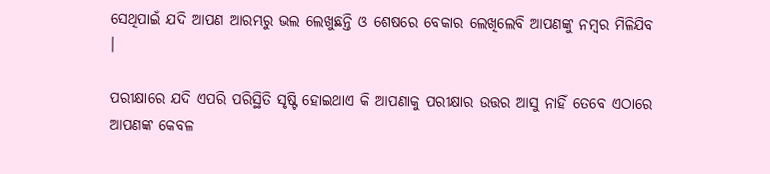ସେଥିପାଇଁ ଯଦି ଆପଣ ଆରମ୍ଭରୁ ଭଲ ଲେଖୁଛନ୍ତି ଓ ଶେଷରେ ବେକାର ଲେଖିଲେବି ଆପଣଙ୍କୁ ନମ୍ବର ମିଳିଯିବ ।

ପରୀକ୍ଷାରେ ଯଦି ଏପରି ପରିସ୍ଥିତି ସୃଷ୍ଟି ହୋଇଥାଏ କି ଆପଣାକୁ ପରୀକ୍ଷାର ଉତ୍ତର ଆସୁ ନାହିଁ ତେବେ ଏଠାରେ ଆପଣଙ୍କ କେବଳ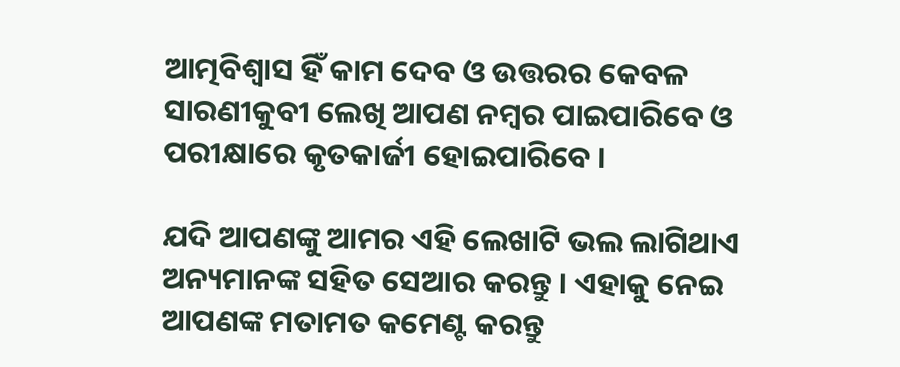ଆତ୍ମବିଶ୍ଵାସ ହିଁ କାମ ଦେବ ଓ ଉତ୍ତରର କେବଳ ସାରଣୀକୁବୀ ଲେଖି ଆପଣ ନମ୍ବର ପାଇପାରିବେ ଓ ପରୀକ୍ଷାରେ କୃତକାର୍ଜୀ ହୋଇପାରିବେ ।

ଯଦି ଆପଣଙ୍କୁ ଆମର ଏହି ଲେଖାଟି ଭଲ ଲାଗିଥାଏ ଅନ୍ୟମାନଙ୍କ ସହିତ ସେଆର କରନ୍ତୁ । ଏହାକୁ ନେଇ ଆପଣଙ୍କ ମତାମତ କମେଣ୍ଟ କରନ୍ତୁ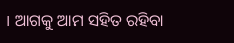। ଆଗକୁ ଆମ ସହିତ ରହିବା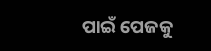ପାଇଁ ପେଜକୁ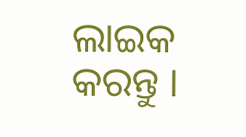ଲାଇକ କରନ୍ତୁ ।